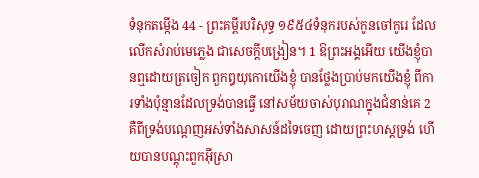ទំនុកតម្កើង 44 - ព្រះគម្ពីរបរិសុទ្ធ ១៩៥៤ទំនុករបស់កូនចៅកូរេ ដែលលើកសំរាប់មេភ្លេង ជាសេចក្ដីបង្រៀន។ 1 ឱព្រះអង្គអើយ យើងខ្ញុំបានឮដោយត្រចៀក ពួកឰយុកោយើងខ្ញុំ បានថ្លែងប្រាប់មកយើងខ្ញុំ ពីការទាំងប៉ុន្មានដែលទ្រង់បានធ្វើ នៅសម័យចាស់បុរាណក្នុងជំនាន់គេ 2 គឺពីទ្រង់បណ្តេញអស់ទាំងសាសន៍ដទៃចេញ ដោយព្រះហស្តទ្រង់ ហើយបានបណ្តុះពួកអ៊ីស្រា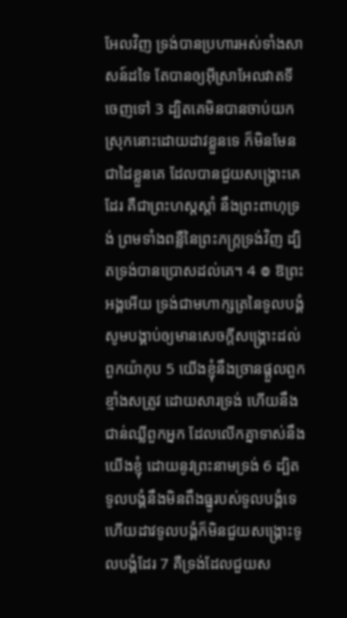អែលវិញ ទ្រង់បានប្រហារអស់ទាំងសាសន៍ដទៃ តែបានឲ្យអ៊ីស្រាអែលវាតទីចេញទៅ 3 ដ្បិតគេមិនបានចាប់យកស្រុកនោះដោយដាវខ្លួនទេ ក៏មិនមែនជាដៃខ្លួនគេ ដែលបានជួយសង្គ្រោះគេដែរ គឺជាព្រះហស្តស្តាំ នឹងព្រះពាហុទ្រង់ ព្រមទាំងពន្លឺនៃព្រះភក្ត្រទ្រង់វិញ ដ្បិតទ្រង់បានប្រោសដល់គេ។ 4 ៙ ឱព្រះអង្គអើយ ទ្រង់ជាមហាក្សត្រនៃទូលបង្គំ សូមបង្គាប់ឲ្យមានសេចក្ដីសង្គ្រោះដល់ពួកយ៉ាកុប 5 យើងខ្ញុំនឹងច្រានផ្តួលពួកខ្មាំងសត្រូវ ដោយសារទ្រង់ ហើយនឹងជាន់ឈ្លីពួកអ្នក ដែលលើកគ្នាទាស់នឹងយើងខ្ញុំ ដោយនូវព្រះនាមទ្រង់ 6 ដ្បិតទូលបង្គំនឹងមិនពឹងធ្នូរបស់ទូលបង្គំទេ ហើយដាវទូលបង្គំក៏មិនជួយសង្រ្គោះទូលបង្គំដែរ 7 គឺទ្រង់ដែលជួយស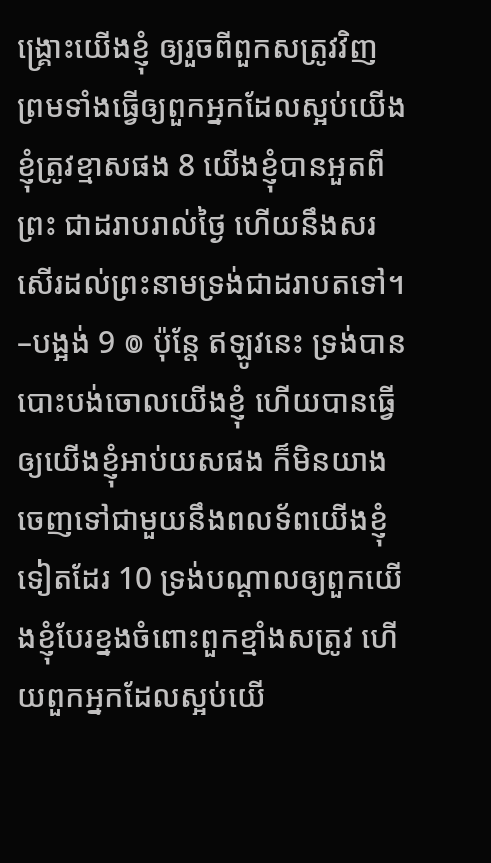ង្គ្រោះយើងខ្ញុំ ឲ្យរួចពីពួកសត្រូវវិញ ព្រមទាំងធ្វើឲ្យពួកអ្នកដែលស្អប់យើងខ្ញុំត្រូវខ្មាសផង 8 យើងខ្ញុំបានអួតពីព្រះ ជាដរាបរាល់ថ្ងៃ ហើយនឹងសរសើរដល់ព្រះនាមទ្រង់ជាដរាបតទៅ។ –បង្អង់ 9 ៙ ប៉ុន្តែ ឥឡូវនេះ ទ្រង់បានបោះបង់ចោលយើងខ្ញុំ ហើយបានធ្វើឲ្យយើងខ្ញុំអាប់យសផង ក៏មិនយាងចេញទៅជាមួយនឹងពលទ័ពយើងខ្ញុំទៀតដែរ 10 ទ្រង់បណ្តាលឲ្យពួកយើងខ្ញុំបែរខ្នងចំពោះពួកខ្មាំងសត្រូវ ហើយពួកអ្នកដែលស្អប់យើ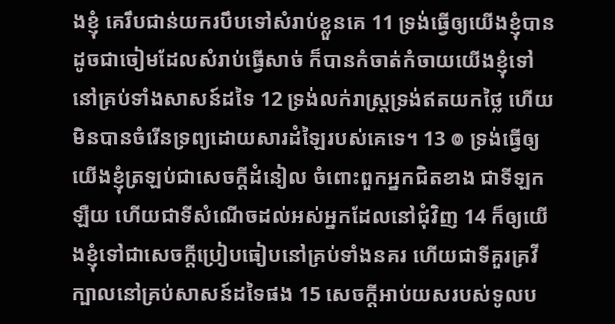ងខ្ញុំ គេរឹបជាន់យករបឹបទៅសំរាប់ខ្លួនគេ 11 ទ្រង់ធ្វើឲ្យយើងខ្ញុំបានដូចជាចៀមដែលសំរាប់ធ្វើសាច់ ក៏បានកំចាត់កំចាយយើងខ្ញុំទៅនៅគ្រប់ទាំងសាសន៍ដទៃ 12 ទ្រង់លក់រាស្ត្រទ្រង់ឥតយកថ្លៃ ហើយមិនបានចំរើនទ្រព្យដោយសារដំឡៃរបស់គេទេ។ 13 ៙ ទ្រង់ធ្វើឲ្យយើងខ្ញុំត្រឡប់ជាសេចក្ដីដំនៀល ចំពោះពួកអ្នកជិតខាង ជាទីឡកឡឺយ ហើយជាទីសំណើចដល់អស់អ្នកដែលនៅជុំវិញ 14 ក៏ឲ្យយើងខ្ញុំទៅជាសេចក្ដីប្រៀបធៀបនៅគ្រប់ទាំងនគរ ហើយជាទីគួរគ្រវីក្បាលនៅគ្រប់សាសន៍ដទៃផង 15 សេចក្ដីអាប់យសរបស់ទូលប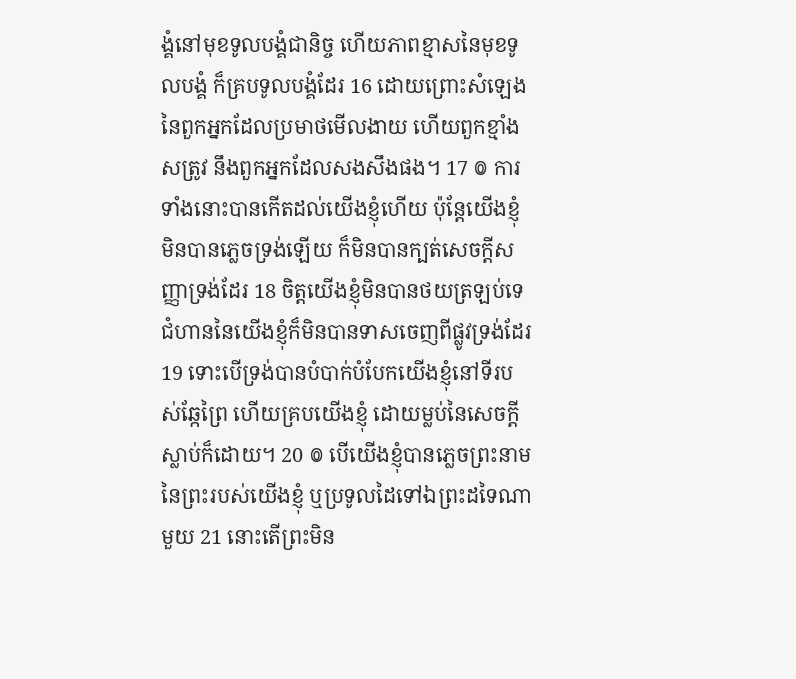ង្គំនៅមុខទូលបង្គំជានិច្ច ហើយភាពខ្មាសនៃមុខទូលបង្គំ ក៏គ្របទូលបង្គំដែរ 16 ដោយព្រោះសំឡេងនៃពួកអ្នកដែលប្រមាថមើលងាយ ហើយពួកខ្មាំងសត្រូវ នឹងពួកអ្នកដែលសងសឹងផង។ 17 ៙ ការទាំងនោះបានកើតដល់យើងខ្ញុំហើយ ប៉ុន្តែយើងខ្ញុំមិនបានភ្លេចទ្រង់ឡើយ ក៏មិនបានក្បត់សេចក្ដីសញ្ញាទ្រង់ដែរ 18 ចិត្តយើងខ្ញុំមិនបានថយត្រឡប់ទេ ជំហាននៃយើងខ្ញុំក៏មិនបានទាសចេញពីផ្លូវទ្រង់ដែរ 19 ទោះបើទ្រង់បានបំបាក់បំបែកយើងខ្ញុំនៅទីរបស់ឆ្កែព្រៃ ហើយគ្របយើងខ្ញុំ ដោយម្លប់នៃសេចក្ដីស្លាប់ក៏ដោយ។ 20 ៙ បើយើងខ្ញុំបានភ្លេចព្រះនាមនៃព្រះរបស់យើងខ្ញុំ ឬប្រទូលដៃទៅឯព្រះដទៃណាមួយ 21 នោះតើព្រះមិន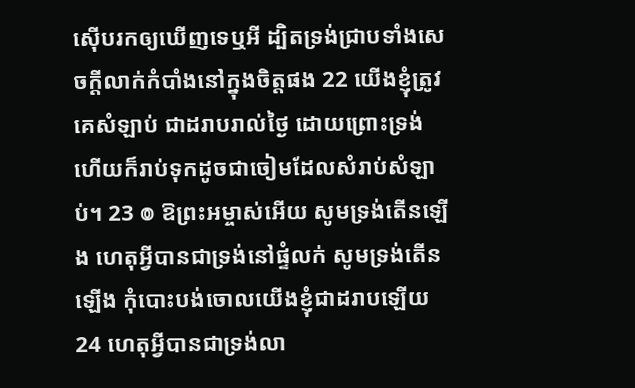ស៊ើបរកឲ្យឃើញទេឬអី ដ្បិតទ្រង់ជ្រាបទាំងសេចក្ដីលាក់កំបាំងនៅក្នុងចិត្តផង 22 យើងខ្ញុំត្រូវគេសំឡាប់ ជាដរាបរាល់ថ្ងៃ ដោយព្រោះទ្រង់ ហើយក៏រាប់ទុកដូចជាចៀមដែលសំរាប់សំឡាប់។ 23 ៙ ឱព្រះអម្ចាស់អើយ សូមទ្រង់តើនឡើង ហេតុអ្វីបានជាទ្រង់នៅផ្ទំលក់ សូមទ្រង់តើនឡើង កុំបោះបង់ចោលយើងខ្ញុំជាដរាបឡើយ 24 ហេតុអ្វីបានជាទ្រង់លា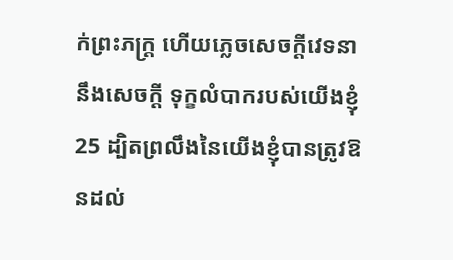ក់ព្រះភក្ត្រ ហើយភ្លេចសេចក្ដីវេទនា នឹងសេចក្ដី ទុក្ខលំបាករបស់យើងខ្ញុំ 25 ដ្បិតព្រលឹងនៃយើងខ្ញុំបានត្រូវឱនដល់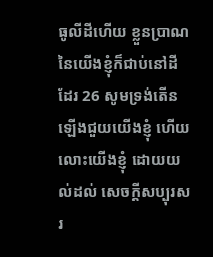ធូលីដីហើយ ខ្លួនប្រាណនៃយើងខ្ញុំក៏ជាប់នៅដីដែរ 26 សូមទ្រង់តើនឡើងជួយយើងខ្ញុំ ហើយលោះយើងខ្ញុំ ដោយយល់ដល់ សេចក្ដីសប្បុរសរ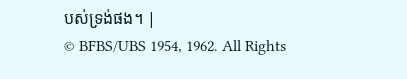បស់ទ្រង់ផង។ |
© BFBS/UBS 1954, 1962. All Rights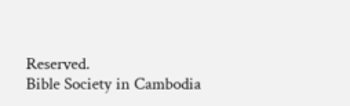Reserved.
Bible Society in Cambodia